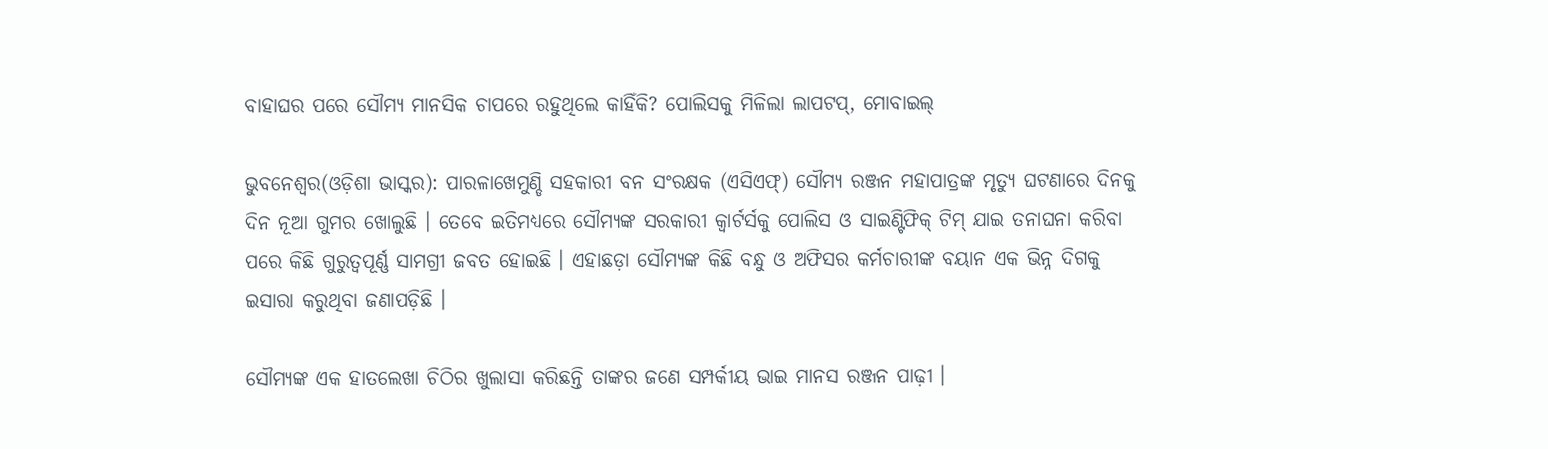ବାହାଘର ପରେ ସୌମ୍ୟ ମାନସିକ ଚାପରେ ରହୁଥିଲେ କାହିଁକି? ପୋଲିସକୁ ମିଳିଲା ଲାପଟପ୍, ମୋବାଇଲ୍

ଭୁବନେଶ୍ୱର(ଓଡ଼ିଶା ଭାସ୍କର): ପାରଳାଖେମୁଣ୍ଡି ସହକାରୀ ବନ ସଂରକ୍ଷକ (ଏସିଏଫ୍) ସୌମ୍ୟ ରଞ୍ଜନ ମହାପାତ୍ରଙ୍କ ମୃତ୍ୟୁ ଘଟଣାରେ ଦିନକୁ ଦିନ ନୂଆ ଗୁମର ଖୋଲୁଛି । ତେବେ ଇତିମଧ୍ୟରେ ସୌମ୍ୟଙ୍କ ସରକାରୀ କ୍ୱାର୍ଟର୍ସକୁ ପୋଲିସ ଓ ସାଇଣ୍ଟିଫିକ୍ ଟିମ୍ ଯାଇ ତନାଘନା କରିବା ପରେ କିଛି ଗୁରୁତ୍ୱପୂର୍ଣ୍ଣ ସାମଗ୍ରୀ ଜବତ ହୋଇଛି । ଏହାଛଡ଼ା ସୌମ୍ୟଙ୍କ କିଛି ବନ୍ଧୁ ଓ ଅଫିସର କର୍ମଚାରୀଙ୍କ ବୟାନ ଏକ ଭିନ୍ନ ଦିଗକୁ ଇସାରା କରୁଥିବା ଜଣାପଡ଼ିଛି ।

ସୌମ୍ୟଙ୍କ ଏକ ହାତଲେଖା ଚିଠିର ଖୁଲାସା କରିଛନ୍ତି ତାଙ୍କର ଜଣେ ସମ୍ପର୍କୀୟ ଭାଇ ମାନସ ରଞ୍ଜନ ପାଢ଼ୀ ।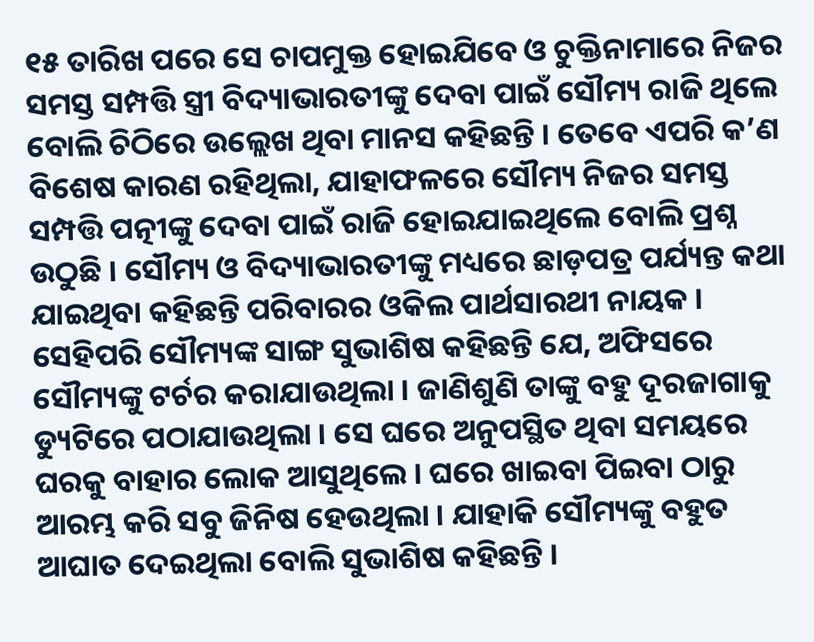୧୫ ତାରିଖ ପରେ ସେ ଚାପମୁକ୍ତ ହୋଇଯିବେ ଓ ଚୁକ୍ତିନାମାରେ ନିଜର ସମସ୍ତ ସମ୍ପତ୍ତି ସ୍ତ୍ରୀ ବିଦ୍ୟାଭାରତୀଙ୍କୁ ଦେବା ପାଇଁ ସୌମ୍ୟ ରାଜି ଥିଲେ ବୋଲି ଚିଠିରେ ଉଲ୍ଲେଖ ଥିବା ମାନସ କହିଛନ୍ତି । ତେବେ ଏପରି କ’ଣ ବିଶେଷ କାରଣ ରହିଥିଲା, ଯାହାଫଳରେ ସୌମ୍ୟ ନିଜର ସମସ୍ତ ସମ୍ପତ୍ତି ପତ୍ନୀଙ୍କୁ ଦେବା ପାଇଁ ରାଜି ହୋଇଯାଇଥିଲେ ବୋଲି ପ୍ରଶ୍ନ ଉଠୁଛି । ସୌମ୍ୟ ଓ ବିଦ୍ୟାଭାରତୀଙ୍କୁ ମଧ୍ୟରେ ଛାଡ଼ପତ୍ର ପର୍ଯ୍ୟନ୍ତ କଥା ଯାଇଥିବା କହିଛନ୍ତି ପରିବାରର ଓକିଲ ପାର୍ଥସାରଥୀ ନାୟକ । ସେହିପରି ସୌମ୍ୟଙ୍କ ସାଙ୍ଗ ସୁଭାଶିଷ କହିଛନ୍ତି ଯେ, ଅଫିସରେ ସୌମ୍ୟଙ୍କୁ ଟର୍ଚର କରାଯାଉଥିଲା । ଜାଣିଶୁଣି ତାଙ୍କୁ ବହୁ ଦୂରଜାଗାକୁ ଡ୍ୟୁଟିରେ ପଠାଯାଉଥିଲା । ସେ ଘରେ ଅନୁପସ୍ଥିତ ଥିବା ସମୟରେ ଘରକୁ ବାହାର ଲୋକ ଆସୁଥିଲେ । ଘରେ ଖାଇବା ପିଇବା ଠାରୁ ଆରମ୍ଭ କରି ସବୁ ଜିନିଷ ହେଉଥିଲା । ଯାହାକି ସୌମ୍ୟଙ୍କୁ ବହୁତ ଆଘାତ ଦେଇଥିଲା ବୋଲି ସୁଭାଶିଷ କହିଛନ୍ତି ।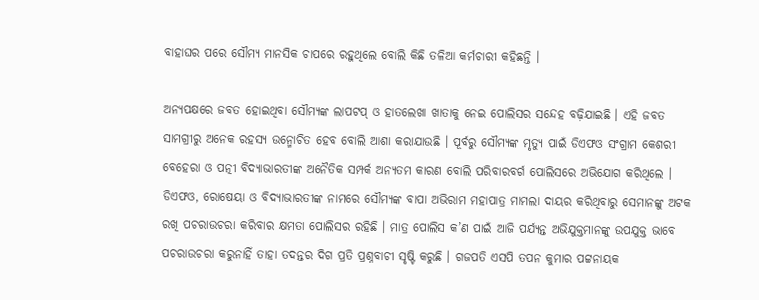ବାହାଘର ପରେ ସୌମ୍ୟ ମାନସିକ ଚାପରେ ରହୁଥିଲେ ବୋଲି କିଛି ତଳିଆ କର୍ମଚାରୀ କହିଛନ୍ତି ।

ଅନ୍ୟପକ୍ଷରେ ଜବତ ହୋଇଥିବା ସୌମ୍ୟଙ୍କ ଲାପଟପ୍ ଓ ହାତଲେଖା ଖାତାକୁ ନେଇ ପୋଲିସର ସନ୍ଦେହ ବଢ଼ିଯାଇଛି । ଏହି ଜବତ ସାମଗ୍ରୀରୁ ଅନେକ ରହସ୍ୟ ଉନ୍ମୋଚିତ ହେବ ବୋଲି ଆଶା କରାଯାଉଛି । ପୂର୍ବରୁ ସୌମ୍ୟଙ୍କ ମୃତ୍ୟୁ ପାଇଁ ଡିଏଫଓ ସଂଗ୍ରାମ କେଶରୀ ବେହେରା ଓ ପତ୍ନୀ ବିଦ୍ୟାଭାରତୀଙ୍କ ଅନୈତିକ ସମ୍ପର୍କ ଅନ୍ୟତମ କାରଣ ବୋଲି ପରିବାରବର୍ଗ ପୋଲିସରେ ଅଭିଯୋଗ କରିଥିଲେ । ଡିଏଫଓ, ରୋଷେୟା ଓ ବିଦ୍ୟାଭାରତୀଙ୍କ ନାମରେ ସୌମ୍ୟଙ୍କ ବାପା ଅଭିରାମ ମହାପାତ୍ର ମାମଲା ଦାୟର କରିଥିବାରୁ ସେମାନଙ୍କୁ ଅଟକ ରଖି ପଚରାଉଚରା କରିବାର କ୍ଷମତା ପୋଲିସର ରହିଛି । ମାତ୍ର ପୋଲିସ କ’ଣ ପାଇଁ ଆଜି ପର୍ଯ୍ୟନ୍ତ ଅଭିଯୁକ୍ତମାନଙ୍କୁ ଉପଯୁକ୍ତ ଭାବେ ପଚରାଉଚରା କରୁନାହିଁ ତାହା ତଦନ୍ତର ଦିଗ ପ୍ରତି ପ୍ରଶ୍ନବାଚୀ ସୃଷ୍ଟି କରୁଛି । ଗଜପତି ଏସପି ତପନ କୁମାର ପଟ୍ଟନାୟକ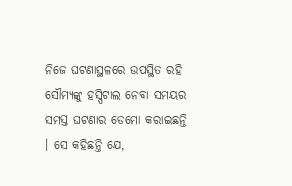ନିଜେ ଘଟଣାସ୍ଥଳରେ ଉପସ୍ଥିତ ରହି ସୌମ୍ୟଙ୍କୁ ହସ୍ପିଟାଲ ନେବା ସମୟର ସମସ୍ତ ଘଟଣାର ଡେମୋ କରାଇଛନ୍ତି । ସେ କହିଛନ୍ତି ଯେ,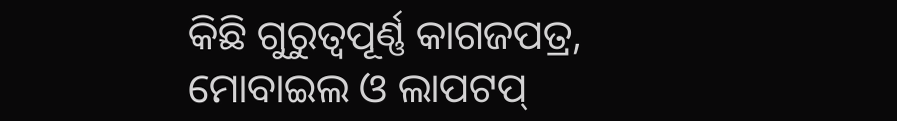କିଛି ଗୁରୁତ୍ୱପୂର୍ଣ୍ଣ କାଗଜପତ୍ର, ମୋବାଇଲ ଓ ଲାପଟପ୍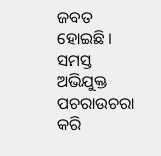ଜବତ ହୋଇଛି । ସମସ୍ତ ଅଭିଯୁକ୍ତ ପଚରାଉଚରା କରି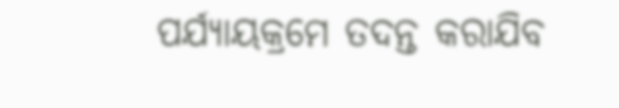ପର୍ଯ୍ୟାୟକ୍ରମେ ତଦନ୍ତ କରାଯିବ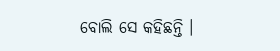ବୋଲି ସେ କହିଛନ୍ତି ।